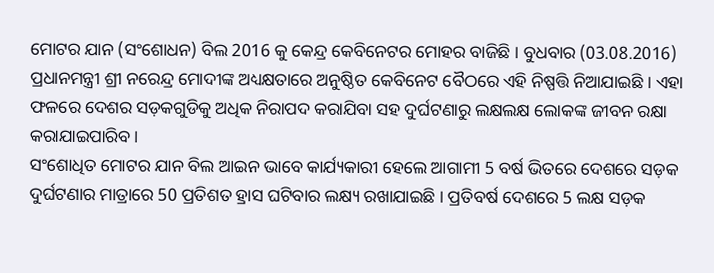ମୋଟର ଯାନ (ସଂଶୋଧନ) ବିଲ 2016 କୁ କେନ୍ଦ୍ର କେବିନେଟର ମୋହର ବାଜିଛି । ବୁଧବାର (03.08.2016) ପ୍ରଧାନମନ୍ତ୍ରୀ ଶ୍ରୀ ନରେନ୍ଦ୍ର ମୋଦୀଙ୍କ ଅଧ୍ୟକ୍ଷତାରେ ଅନୁଷ୍ଠିତ କେବିନେଟ ବୈଠରେ ଏହି ନିଷ୍ପତ୍ତି ନିଆଯାଇଛି । ଏହା ଫଳରେ ଦେଶର ସଡ଼କଗୁଡିକୁ ଅଧିକ ନିରାପଦ କରାଯିବା ସହ ଦୁର୍ଘଟଣାରୁ ଲକ୍ଷଲକ୍ଷ ଲୋକଙ୍କ ଜୀବନ ରକ୍ଷା କରାଯାଇପାରିବ ।
ସଂଶୋଧିତ ମୋଟର ଯାନ ବିଲ ଆଇନ ଭାବେ କାର୍ଯ୍ୟକାରୀ ହେଲେ ଆଗାମୀ 5 ବର୍ଷ ଭିତରେ ଦେଶରେ ସଡ଼କ ଦୁର୍ଘଟଣାର ମାତ୍ରାରେ 50 ପ୍ରତିଶତ ହ୍ରାସ ଘଟିବାର ଲକ୍ଷ୍ୟ ରଖାଯାଇଛି । ପ୍ରତିବର୍ଷ ଦେଶରେ 5 ଲକ୍ଷ ସଡ଼କ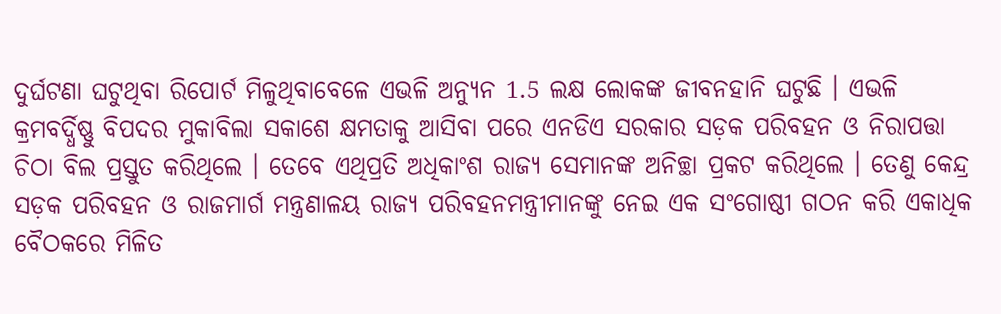ଦୁର୍ଘଟଣା ଘଟୁଥିବା ରିପୋର୍ଟ ମିଳୁଥିବାବେଳେ ଏଭଳି ଅନ୍ୟୁନ 1.5 ଲକ୍ଷ ଲୋକଙ୍କ ଜୀବନହାନି ଘଟୁଛି । ଏଭଳି କ୍ରମବର୍ଦ୍ଧିଷ୍ଣୁ ବିପଦର ମୁକାବିଲା ସକାଶେ କ୍ଷମତାକୁ ଆସିବା ପରେ ଏନଡିଏ ସରକାର ସଡ଼କ ପରିବହନ ଓ ନିରାପତ୍ତା ଚିଠା ବିଲ ପ୍ରସ୍ତୁତ କରିଥିଲେ । ତେବେ ଏଥିପ୍ରତି ଅଧିକାଂଶ ରାଜ୍ୟ ସେମାନଙ୍କ ଅନିଚ୍ଛା ପ୍ରକଟ କରିଥିଲେ । ତେଣୁ କେନ୍ଦ୍ର ସଡ଼କ ପରିବହନ ଓ ରାଜମାର୍ଗ ମନ୍ତ୍ରଣାଳୟ ରାଜ୍ୟ ପରିବହନମନ୍ତ୍ରୀମାନଙ୍କୁ ନେଇ ଏକ ସଂଗୋଷ୍ଠୀ ଗଠନ କରି ଏକାଧିକ ବୈଠକରେ ମିଳିତ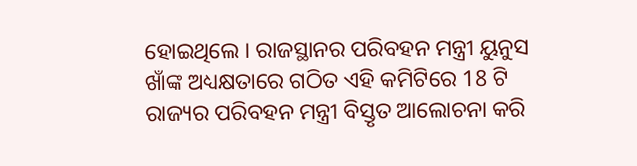ହୋଇଥିଲେ । ରାଜସ୍ଥାନର ପରିବହନ ମନ୍ତ୍ରୀ ୟୁନୁସ ଖାଁଙ୍କ ଅଧ୍ୟକ୍ଷତାରେ ଗଠିତ ଏହି କମିଟିରେ 18 ଟି ରାଜ୍ୟର ପରିବହନ ମନ୍ତ୍ରୀ ବିସ୍ତୃତ ଆଲୋଚନା କରି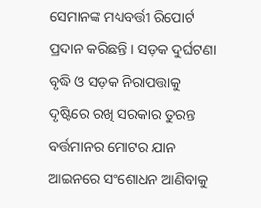ସେମାନଙ୍କ ମଧ୍ୟବର୍ତ୍ତୀ ରିପୋର୍ଟ ପ୍ରଦାନ କରିଛନ୍ତି । ସଡ଼କ ଦୁର୍ଘଟଣା ବୃଦ୍ଧି ଓ ସଡ଼କ ନିରାପତ୍ତାକୁ ଦୃଷ୍ଟିରେ ରଖି ସରକାର ତୁରନ୍ତ ବର୍ତ୍ତମାନର ମୋଟର ଯାନ ଆଇନରେ ସଂଶୋଧନ ଆଣିବାକୁ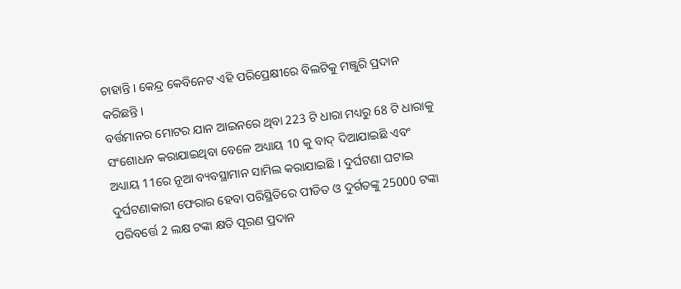ଚାହାନ୍ତି । କେନ୍ଦ୍ର କେବିନେଟ ଏହି ପରିପ୍ରେକ୍ଷୀରେ ବିଲଟିକୁ ମଞ୍ଜୁରି ପ୍ରଦାନ କରିଛନ୍ତି ।
ବର୍ତ୍ତମାନର ମୋଟର ଯାନ ଆଇନରେ ଥିବା 223 ଟି ଧାରା ମଧ୍ୟରୁ 68 ଟି ଧାରାକୁ ସଂଶୋଧନ କରାଯାଇଥିବା ବେଳେ ଅଧ୍ୟାୟ 10 କୁ ବାଦ୍ ଦିଆଯାଇଛି ଏବଂ ଅଧ୍ୟାୟ 11ରେ ନୂଆ ବ୍ୟବସ୍ଥାମାନ ସାମିଲ କରାଯାଇଛି । ଦୁର୍ଘଟଣା ଘଟାଇ ଦୁର୍ଘଟଣାକାରୀ ଫେରାର ହେବା ପରିସ୍ଥିତିରେ ପୀଡିତ ଓ ଦୁର୍ଗତଙ୍କୁ 25000 ଟଙ୍କା ପରିବର୍ତ୍ତେ 2 ଲକ୍ଷ ଟଙ୍କା କ୍ଷତି ପୂରଣ ପ୍ରଦାନ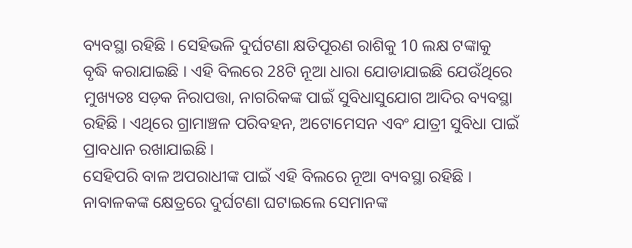ବ୍ୟବସ୍ଥା ରହିଛି । ସେହିଭଳି ଦୁର୍ଘଟଣା କ୍ଷତିପୂରଣ ରାଶିକୁ 10 ଲକ୍ଷ ଟଙ୍କାକୁ ବୃଦ୍ଧି କରାଯାଇଛି । ଏହି ବିଲରେ 28ଟି ନୂଆ ଧାରା ଯୋଡାଯାଇଛି ଯେଉଁଥିରେ ମୁଖ୍ୟତଃ ସଡ଼କ ନିରାପତ୍ତା, ନାଗରିକଙ୍କ ପାଇଁ ସୁବିଧାସୁଯୋଗ ଆଦିର ବ୍ୟବସ୍ଥା ରହିଛି । ଏଥିରେ ଗ୍ରାମାଞ୍ଚଳ ପରିବହନ, ଅଟୋମେସନ ଏବଂ ଯାତ୍ରୀ ସୁବିଧା ପାଇଁ ପ୍ରାବଧାନ ରଖାଯାଇଛି ।
ସେହିପରି ବାଳ ଅପରାଧୀଙ୍କ ପାଇଁ ଏହି ବିଲରେ ନୂଆ ବ୍ୟବସ୍ଥା ରହିଛି । ନାବାଳକଙ୍କ କ୍ଷେତ୍ରରେ ଦୁର୍ଘଟଣା ଘଟାଇଲେ ସେମାନଙ୍କ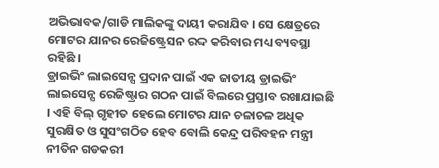ଅଭିଭାବକ/ଗାଡି ମାଲିକଙ୍କୁ ଦାୟୀ କରାଯିବ । ସେ କ୍ଷେତ୍ରରେ ମୋଟର ଯାନର ରେଜିଷ୍ଟ୍ରେସନ ରଦ୍ଦ କରିବାର ମଧ୍ୟ ବ୍ୟବସ୍ଥା ରହିଛି ।
ଡ୍ରାଇଭିଂ ଲାଇସେନ୍ସ ପ୍ରଦାନ ପାଇଁ ଏକ ଜାତୀୟ ଡ୍ରାଇଭିଂ ଲାଇସେନ୍ସ ରେଜିଷ୍ଟ୍ରାର ଗଠନ ପାଇଁ ବିଲରେ ପ୍ରସ୍ତାବ ରଖାଯାଇଛି । ଏହି ବିଲ୍ ଗୃହୀତ ହେଲେ ମୋଟର ଯାନ ଚଳାଚଳ ଅଧିକ ସୁରକ୍ଷିତ ଓ ସୁସଂଗଠିତ ହେବ ବୋଲି କେନ୍ଦ୍ର ପରିବହନ ମନ୍ତ୍ରୀ ନୀତିନ ଗଡକରୀ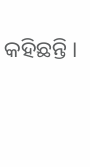କହିଛନ୍ତି ।